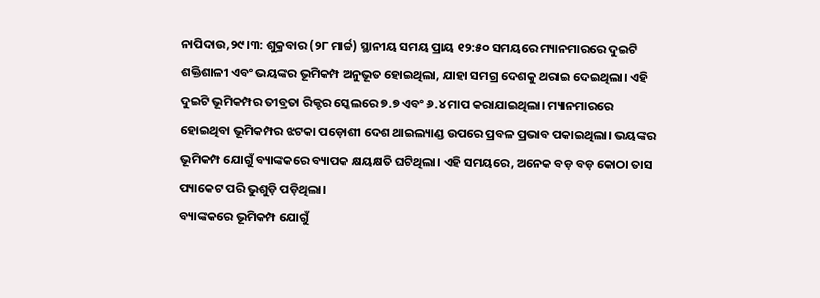ନାପିଦାଉ,୨୯।୩: ଶୁକ୍ରବାର (୨୮ ମାର୍ଚ୍ଚ) ସ୍ଥାନୀୟ ସମୟ ପ୍ରାୟ ୧୨:୫୦ ସମୟରେ ମ୍ୟାନମାରରେ ଦୁଇଟି ଶକ୍ତିଶାଳୀ ଏବଂ ଭୟଙ୍କର ଭୂମିକମ୍ପ ଅନୁଭୂତ ହୋଇଥିଲା, ଯାହା ସମଗ୍ର ଦେଶକୁ ଥରାଇ ଦେଇଥିଲା। ଏହି ଦୁଇଟି ଭୂମିକମ୍ପର ତୀବ୍ରତା ରିକ୍ଟର ସ୍କେଲରେ ୭.୭ ଏବଂ ୬.୪ ମାପ କରାଯାଇଥିଲା। ମ୍ୟାନମାରରେ ହୋଇଥିବା ଭୂମିକମ୍ପର ଝଟକା ପଡ଼ୋଶୀ ଦେଶ ଥାଇଲ୍ୟାଣ୍ଡ ଉପରେ ପ୍ରବଳ ପ୍ରଭାବ ପକାଇଥିଲା। ଭୟଙ୍କର ଭୂମିକମ୍ପ ଯୋଗୁଁ ବ୍ୟାଙ୍କକରେ ବ୍ୟାପକ କ୍ଷୟକ୍ଷତି ଘଟିଥିଲା। ଏହି ସମୟରେ, ଅନେକ ବଡ଼ ବଡ଼ କୋଠା ତାସ ପ୍ୟାକେଟ ପରି ଭୁଶୁଡ଼ି ପଡ଼ିଥିଲା।
ବ୍ୟାଙ୍କକରେ ଭୂମିକମ୍ପ ଯୋଗୁଁ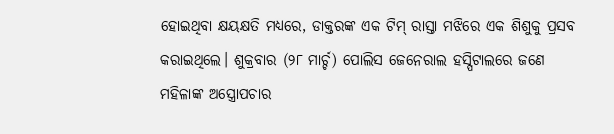ହୋଇଥିବା କ୍ଷୟକ୍ଷତି ମଧ୍ୟରେ, ଡାକ୍ତରଙ୍କ ଏକ ଟିମ୍ ରାସ୍ତା ମଝିରେ ଏକ ଶିଶୁକୁ ପ୍ରସବ କରାଇଥିଲେ। ଶୁକ୍ରବାର (୨୮ ମାର୍ଚ୍ଚ) ପୋଲିସ ଜେନେରାଲ ହସ୍ପିଟାଲରେ ଜଣେ ମହିଳାଙ୍କ ଅସ୍ତ୍ରୋପଚାର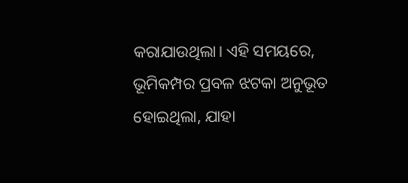କରାଯାଉଥିଲା। ଏହି ସମୟରେ, ଭୂମିକମ୍ପର ପ୍ରବଳ ଝଟକା ଅନୁଭୂତ ହୋଇଥିଲା, ଯାହା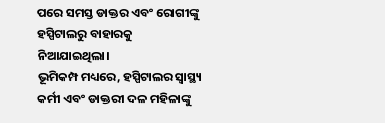ପରେ ସମସ୍ତ ଡାକ୍ତର ଏବଂ ରୋଗୀଙ୍କୁ ହସ୍ପିଟାଲରୁ ବାହାରକୁ ନିଆଯାଇଥିଲା।
ଭୂମିକମ୍ପ ମଧ୍ୟରେ, ହସ୍ପିଟାଲର ସ୍ବାସ୍ଥ୍ୟ କର୍ମୀ ଏବଂ ଡାକ୍ତରୀ ଦଳ ମହିଳାଙ୍କୁ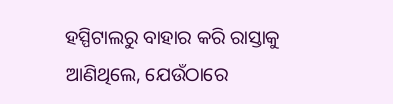ହସ୍ପିଟାଲରୁ ବାହାର କରି ରାସ୍ତାକୁ ଆଣିଥିଲେ, ଯେଉଁଠାରେ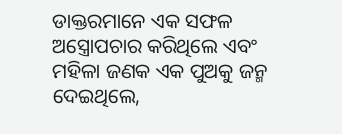ଡାକ୍ତରମାନେ ଏକ ସଫଳ ଅସ୍ତ୍ରୋପଚାର କରିଥିଲେ ଏବଂ ମହିଳା ଜଣକ ଏକ ପୁଅକୁ ଜନ୍ମ ଦେଇଥିଲେ,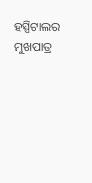ହସ୍ପିଟାଲର ମୁଖପାତ୍ର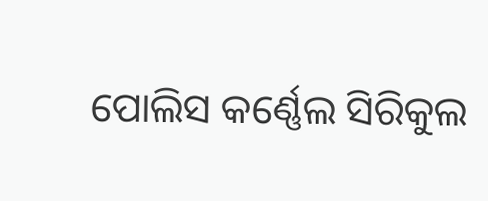ପୋଲିସ କର୍ଣ୍ଣେଲ ସିରିକୁଲ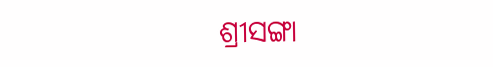ଶ୍ରୀସଙ୍ଗା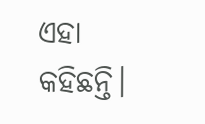ଏହା କହିଛନ୍ତି।